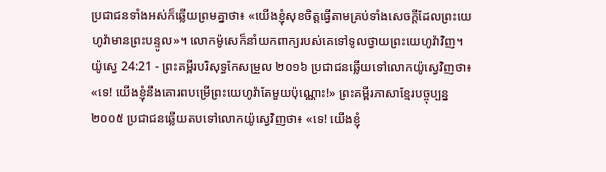ប្រជាជនទាំងអស់ក៏ឆ្លើយព្រមគ្នាថា៖ «យើងខ្ញុំសុខចិត្តធ្វើតាមគ្រប់ទាំងសេចក្ដីដែលព្រះយេហូវ៉ាមានព្រះបន្ទូល»។ លោកម៉ូសេក៏នាំយកពាក្យរបស់គេទៅទូលថ្វាយព្រះយេហូវ៉ាវិញ។
យ៉ូស្វេ 24:21 - ព្រះគម្ពីរបរិសុទ្ធកែសម្រួល ២០១៦ ប្រជាជនឆ្លើយទៅលោកយ៉ូស្វេវិញថា៖ «ទេ! យើងខ្ញុំនឹងគោរពបម្រើព្រះយេហូវ៉ាតែមួយប៉ុណ្ណោះ!» ព្រះគម្ពីរភាសាខ្មែរបច្ចុប្បន្ន ២០០៥ ប្រជាជនឆ្លើយតបទៅលោកយ៉ូស្វេវិញថា៖ «ទេ! យើងខ្ញុំ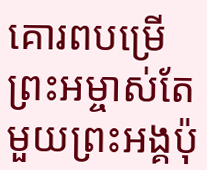គោរពបម្រើព្រះអម្ចាស់តែមួយព្រះអង្គប៉ុ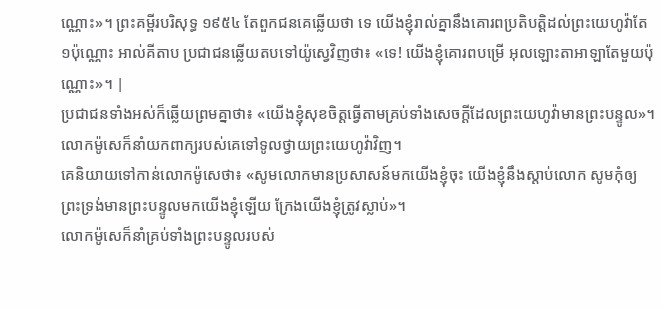ណ្ណោះ»។ ព្រះគម្ពីរបរិសុទ្ធ ១៩៥៤ តែពួកជនគេឆ្លើយថា ទេ យើងខ្ញុំរាល់គ្នានឹងគោរពប្រតិបត្តិដល់ព្រះយេហូវ៉ាតែ១ប៉ុណ្ណោះ អាល់គីតាប ប្រជាជនឆ្លើយតបទៅយ៉ូស្វេវិញថា៖ «ទេ! យើងខ្ញុំគោរពបម្រើ អុលឡោះតាអាឡាតែមួយប៉ុណ្ណោះ»។ |
ប្រជាជនទាំងអស់ក៏ឆ្លើយព្រមគ្នាថា៖ «យើងខ្ញុំសុខចិត្តធ្វើតាមគ្រប់ទាំងសេចក្ដីដែលព្រះយេហូវ៉ាមានព្រះបន្ទូល»។ លោកម៉ូសេក៏នាំយកពាក្យរបស់គេទៅទូលថ្វាយព្រះយេហូវ៉ាវិញ។
គេនិយាយទៅកាន់លោកម៉ូសេថា៖ «សូមលោកមានប្រសាសន៍មកយើងខ្ញុំចុះ យើងខ្ញុំនឹងស្តាប់លោក សូមកុំឲ្យព្រះទ្រង់មានព្រះបន្ទូលមកយើងខ្ញុំឡើយ ក្រែងយើងខ្ញុំត្រូវស្លាប់»។
លោកម៉ូសេក៏នាំគ្រប់ទាំងព្រះបន្ទូលរបស់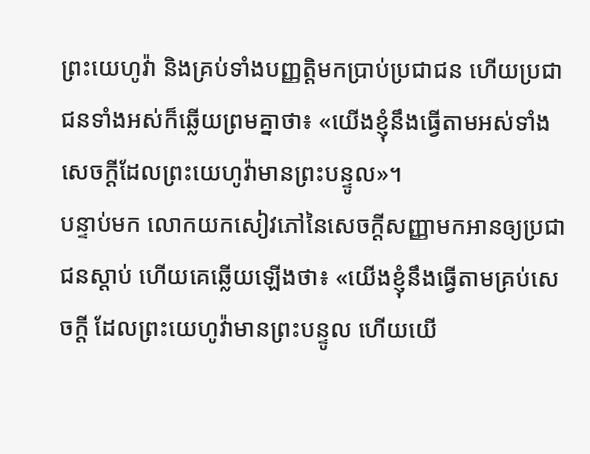ព្រះយេហូវ៉ា និងគ្រប់ទាំងបញ្ញត្តិមកប្រាប់ប្រជាជន ហើយប្រជាជនទាំងអស់ក៏ឆ្លើយព្រមគ្នាថា៖ «យើងខ្ញុំនឹងធ្វើតាមអស់ទាំងសេចក្ដីដែលព្រះយេហូវ៉ាមានព្រះបន្ទូល»។
បន្ទាប់មក លោកយកសៀវភៅនៃសេចក្ដីសញ្ញាមកអានឲ្យប្រជាជនស្តាប់ ហើយគេឆ្លើយឡើងថា៖ «យើងខ្ញុំនឹងធ្វើតាមគ្រប់សេចក្ដី ដែលព្រះយេហូវ៉ាមានព្រះបន្ទូល ហើយយើ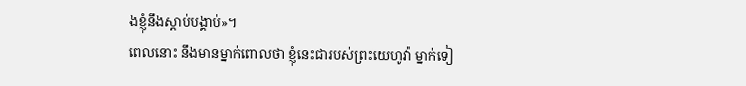ងខ្ញុំនឹងស្តាប់បង្គាប់»។
ពេលនោះ នឹងមានម្នាក់ពោលថា ខ្ញុំនេះជារបស់ព្រះយេហូវ៉ា ម្នាក់ទៀ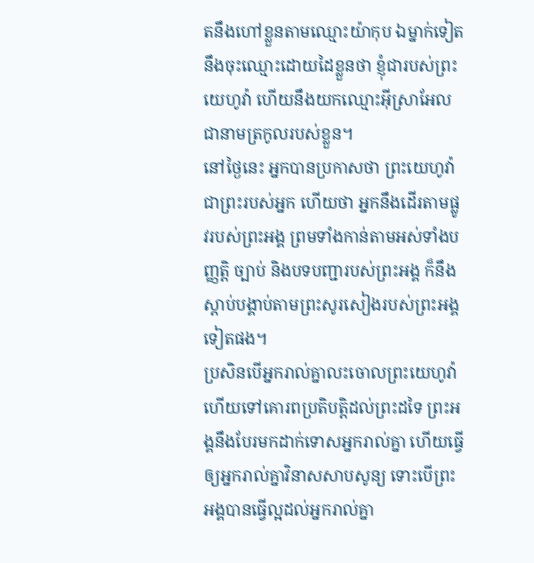តនឹងហៅខ្លួនតាមឈ្មោះយ៉ាកុប ឯម្នាក់ទៀតនឹងចុះឈ្មោះដោយដៃខ្លួនថា ខ្ញុំជារបស់ព្រះយេហូវ៉ា ហើយនឹងយកឈ្មោះអ៊ីស្រាអែលជានាមត្រកូលរបស់ខ្លួន។
នៅថ្ងៃនេះ អ្នកបានប្រកាសថា ព្រះយេហូវ៉ាជាព្រះរបស់អ្នក ហើយថា អ្នកនឹងដើរតាមផ្លូវរបស់ព្រះអង្គ ព្រមទាំងកាន់តាមអស់ទាំងបញ្ញត្តិ ច្បាប់ និងបទបញ្ជារបស់ព្រះអង្គ ក៏នឹងស្តាប់បង្គាប់តាមព្រះសូរសៀងរបស់ព្រះអង្គទៀតផង។
ប្រសិនបើអ្នករាល់គ្នាលះចោលព្រះយេហូវ៉ា ហើយទៅគោរពប្រតិបត្តិដល់ព្រះដទៃ ព្រះអង្គនឹងបែរមកដាក់ទោសអ្នករាល់គ្នា ហើយធ្វើឲ្យអ្នករាល់គ្នាវិនាសសាបសូន្យ ទោះបើព្រះអង្គបានធ្វើល្អដល់អ្នករាល់គ្នា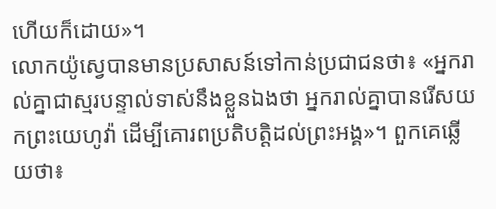ហើយក៏ដោយ»។
លោកយ៉ូស្វេបានមានប្រសាសន៍ទៅកាន់ប្រជាជនថា៖ «អ្នករាល់គ្នាជាស្មរបន្ទាល់ទាស់នឹងខ្លួនឯងថា អ្នករាល់គ្នាបានរើសយកព្រះយេហូវ៉ា ដើម្បីគោរពប្រតិបត្តិដល់ព្រះអង្គ»។ ពួកគេឆ្លើយថា៖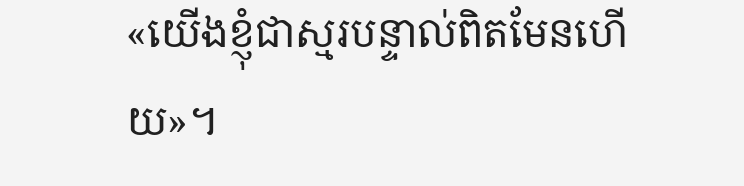«យើងខ្ញុំជាស្មរបន្ទាល់ពិតមែនហើយ»។